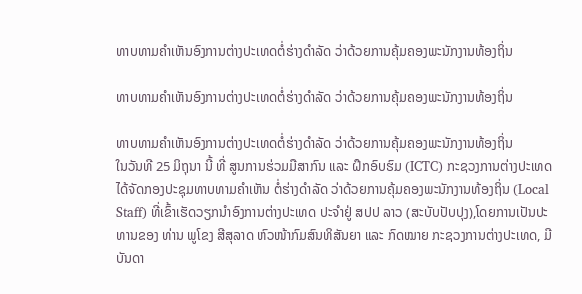ທາບທາມຄໍາເຫັນອົງການຕ່າງປະເທດຕໍ່ຮ່າງດຳລັດ ວ່າດ້ວຍການຄຸ້ມຄອງພະນັກງານທ້ອງຖິ່ນ

ທາບທາມຄໍາເຫັນອົງການຕ່າງປະເທດຕໍ່ຮ່າງດຳລັດ ວ່າດ້ວຍການຄຸ້ມຄອງພະນັກງານທ້ອງຖິ່ນ

ທາບທາມຄໍາເຫັນອົງການຕ່າງປະເທດຕໍ່ຮ່າງດຳລັດ ວ່າດ້ວຍການຄຸ້ມຄອງພະນັກງານທ້ອງຖິ່ນ
ໃນວັນທີ 25 ມິຖຸນາ ນີ້ ທີ່ ສູນການຮ່ວມມືສາກົນ ແລະ ຝຶກອົບຮົມ (ICTC) ກະຊວງການຕ່າງປະເທດ ໄດ້ຈັດກອງປະຊຸມທາບທາມຄໍາເຫັນ ຕໍ່ຮ່າງດໍາລັດ ວ່າດ້ວຍການຄຸ້ມຄອງພະນັກງານທ້ອງຖິ່ນ (Local Staff) ທີ່ເຂົ້າເຮັດວຽກນໍາອົງການຕ່າງປະເທດ ປະຈຳຢູ່ ສປປ ລາວ (ສະບັບປັບປຸງ),ໂດຍການເປັນປະທານຂອງ ທ່ານ ພູໂຂງ ສີສຸລາດ ຫົວໜ້າກົມສົນທິສັນຍາ ແລະ ກົດໝາຍ ກະຊວງການຕ່າງປະເທດ, ມີບັນດາ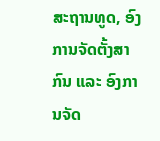ສະຖານທູດ, ອົງການຈັດຕັ້ງສາກົນ ແລະ ອົງການຈັດ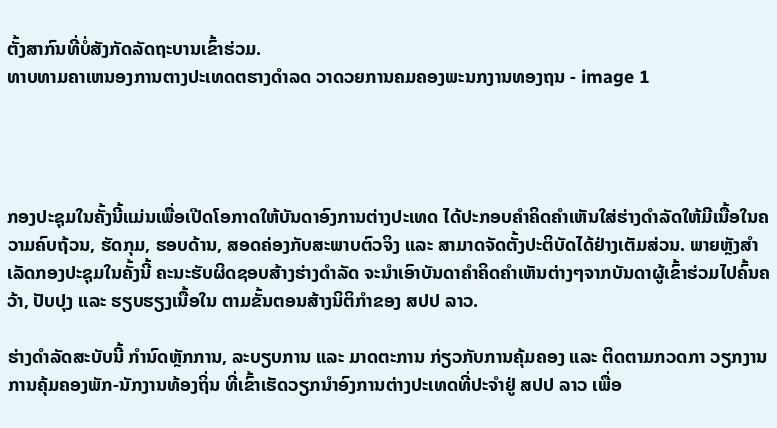ຕັ້ງສາກົນທີ່ບໍ່ສັງກັດລັດຖະບານເຂົ້າຮ່ວມ.
ທາບທາມຄາເຫນອງການຕາງປະເທດຕຮາງດຳລດ ວາດວຍການຄມຄອງພະນກງານທອງຖນ - image 1




ກອງປະຊຸມໃນຄັ້ງນີ້ແມ່ນເພື່ອເປີດໂອກາດໃຫ້ບັນດາອົງການຕ່າງປະເທດ ໄດ້ປະກອບຄໍາຄິດຄໍາເຫັນໃສ່ຮ່າງດໍາລັດໃຫ້ມີເນື້ອໃນຄວາມຄົບຖ້ວນ, ຮັດກຸມ, ຮອບດ້ານ, ສອດຄ່ອງກັບສະພາບຕົວຈິງ ແລະ ສາມາດຈັດຕັ້ງປະຕິບັດໄດ້ຢ່າງເຕັມສ່ວນ. ພາຍຫຼັງສຳເລັດກອງປະຊຸມໃນຄັ້ງນີ້ ຄະນະຮັບຜິດຊອບສ້າງຮ່າງດໍາລັດ ຈະນໍາເອົາບັນດາຄໍາຄິດຄໍາເຫັນຕ່າງໆຈາກບັນດາຜູ້ເຂົ້າຮ່ວມໄປຄົ້ນຄວ້າ, ປັບປຸງ ແລະ ຮຽບຮຽງເນື້ອໃນ ຕາມຂັ້ນຕອນສ້າງນິຕິກຳຂອງ ສປປ ລາວ.

ຮ່າງດໍາລັດສະບັບນີ້ ກຳນົດຫຼັກການ, ລະບຽບການ ແລະ ມາດຕະການ ກ່ຽວກັບການຄຸ້ມຄອງ ແລະ ຕິດຕາມກວດກາ ວຽກງານການຄຸ້ມຄອງພັກ-ນັກງານທ້ອງຖິ່ນ ທີ່ເຂົ້າເຮັດວຽກນໍາອົງການຕ່າງປະເທດທີ່ປະຈຳຢູ່ ສປປ ລາວ ເພື່ອ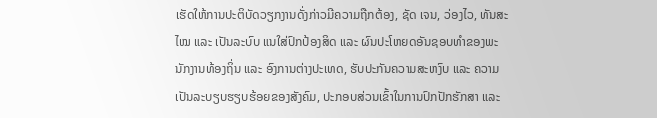ເຮັດໃຫ້ການປະຕິບັດວຽກງານດັ່ງກ່າວມີຄວາມຖືກຕ້ອງ, ຊັດ ເຈນ, ວ່ອງໄວ, ທັນສະໄໝ ແລະ ເປັນລະບົບ ແນໃສ່ປົກປ້ອງສິດ ແລະ ຜົນປະໂຫຍດອັນຊອບທຳຂອງພະນັກງານທ້ອງຖິ່ນ ແລະ ອົງການຕ່າງປະເທດ, ຮັບປະກັນຄວາມສະຫງົບ ແລະ ຄວາມເປັນລະບຽບຮຽບຮ້ອຍຂອງສັງຄົມ, ປະກອບສ່ວນເຂົ້າໃນການປົກປັກຮັກສາ ແລະ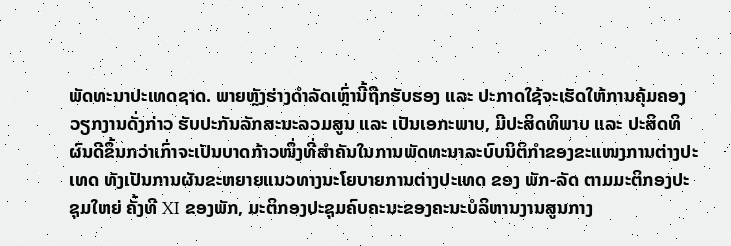ພັດທະນາປະເທດຊາດ. ພາຍຫຼັງຮ່າງດໍາລັດເຫຼົ່ານີ້ຖືກຮັບຮອງ ແລະ ປະກາດໃຊ້ຈະເຮັດໃຫ້ການຄຸ້ມຄອງວຽກງານດັ່ງກ່າວ ຮັບປະກັນລັກສະນະລວມສູນ ແລະ ເປັນເອກະພາບ, ມີປະສິດທິພາບ ແລະ ປະສິດທິຜົນດີຂຶ້ນກວ່າເກົ່າຈະເປັນບາດກ້າວໜຶ່ງທີ່ສໍາຄັນໃນການພັດທະນາລະບົບນິຕິກຳຂອງຂະແໜງການຕ່າງປະເທດ ທັງເປັນການຜັນຂະຫຍາຍແນວທາງນະໂຍບາຍການຕ່າງປະເທດ ຂອງ ພັກ-ລັດ ຕາມມະຕິກອງປະຊຸມໃຫຍ່ ຄັ້ງທີ XI ຂອງພັກ, ມະຕິກອງປະຊຸມຄົບຄະນະຂອງຄະນະບໍລິຫານງານສູນກາງ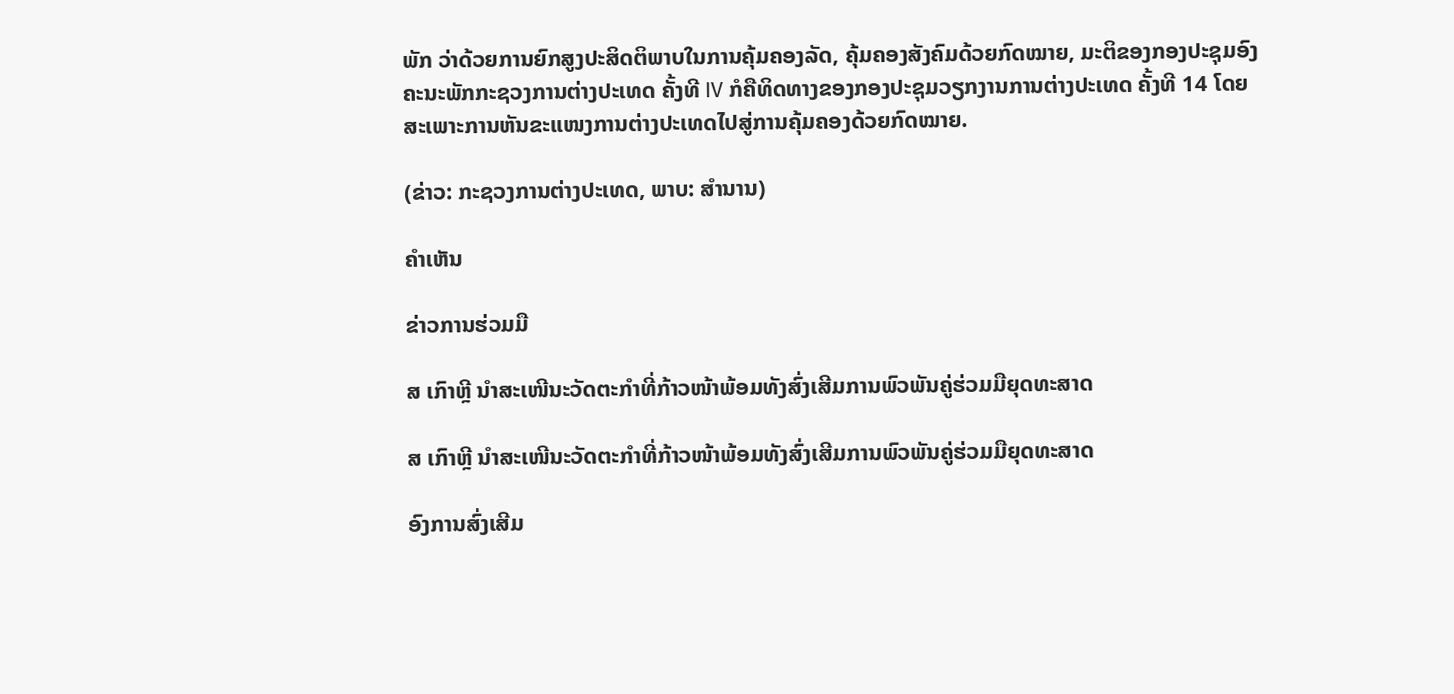ພັກ ວ່າດ້ວຍການຍົກສູງປະສິດຕິພາບໃນການຄຸ້ມຄອງລັດ, ຄຸ້ມຄອງສັງຄົມດ້ວຍກົດໝາຍ, ມະຕິຂອງກອງປະຊຸມອົງຄະນະພັກກະຊວງການຕ່າງປະເທດ ຄັ້ງທີ IV ກໍຄືທິດທາງຂອງກອງປະຊຸມວຽກງານການຕ່າງປະເທດ ຄັ້ງທີ 14 ໂດຍສະເພາະການຫັນຂະແໜງການຕ່າງປະເທດໄປສູ່ການຄຸ້ມຄອງດ້ວຍກົດໝາຍ.

(ຂ່າວ: ກະຊວງການຕ່າງປະເທດ, ພາບ: ສຳນານ)

ຄໍາເຫັນ

ຂ່າວການຮ່ວມມື

ສ ເກົາຫຼີ ນຳສະເໜີນະວັດຕະກຳທີ່ກ້າວໜ້າພ້ອມທັງສົ່ງເສີມການພົວພັນຄູ່ຮ່ວມມືຍຸດທະສາດ

ສ ເກົາຫຼີ ນຳສະເໜີນະວັດຕະກຳທີ່ກ້າວໜ້າພ້ອມທັງສົ່ງເສີມການພົວພັນຄູ່ຮ່ວມມືຍຸດທະສາດ

ອົງການສົ່ງເສີມ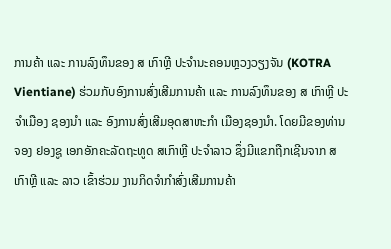ການຄ້າ ແລະ ການລົງທຶນຂອງ ສ ເກົາຫຼີ ປະຈຳນະຄອນຫຼວງວຽງຈັນ (KOTRA Vientiane) ຮ່ວມກັບອົງການສົ່ງເສີມການຄ້າ ແລະ ການລົງທຶນຂອງ ສ ເກົາຫຼີ ປະຈຳເມືອງ ຊອງນຳ ແລະ ອົງການສົ່ງເສີມອຸດສາຫະກຳ ເມືອງຊອງນຳ. ໂດຍມີຂອງທ່ານ ຈອງ ຢອງຊູ ເອກອັກຄະລັດຖະທູດ ສເກົາຫຼີ ປະຈຳລາວ ຊຶ່ງມີແຂກຖືກເຊີນຈາກ ສ ເກົາຫຼີ ແລະ ລາວ ເຂົ້າຮ່ວມ ງານກິດຈຳກຳສົ່ງເສີມການຄ້າ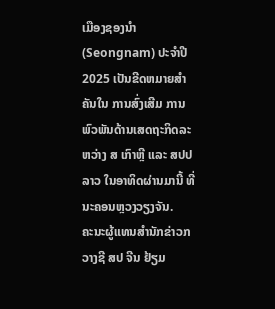ເມືອງຊອງນຳ (Seongnam) ປະຈຳປີ 2025 ເປັນຂີດຫມາຍສຳຄັນໃນ ການສົ່ງເສີມ ການພົວພັນດ້ານເສດຖະກິດລະຫວ່າງ ສ ເກົາຫຼີ ແລະ ສປປ ລາວ ໃນອາທິດຜ່ານມານີ້ ທີ່ນະຄອນຫຼວງວຽງຈັນ.
ຄະນະຜູ້ແທນສຳນັກຂ່າວກວາງຊີ ສປ ຈີນ ຢ້ຽມ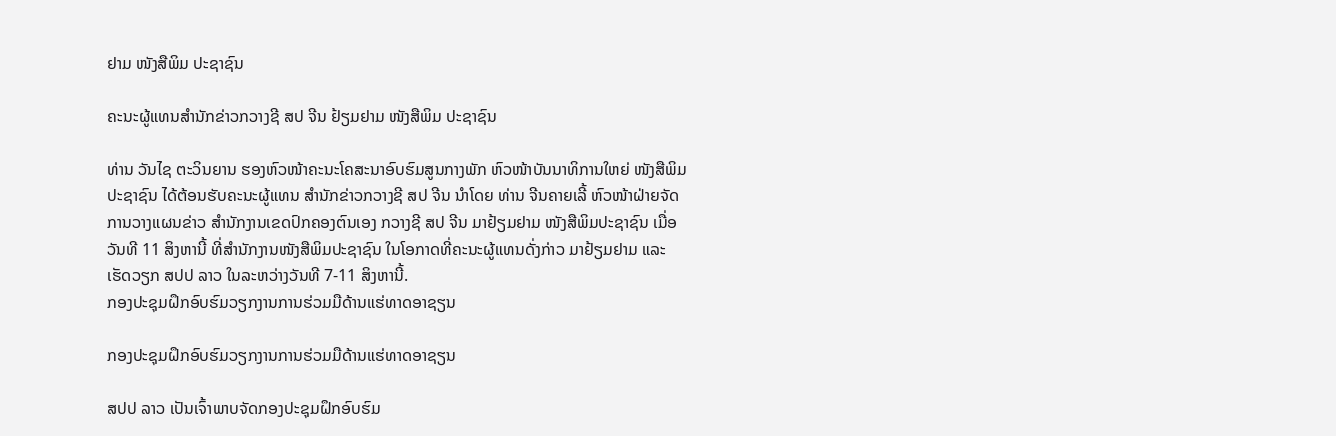ຢາມ ໜັງສືພິມ ປະຊາຊົນ

ຄະນະຜູ້ແທນສຳນັກຂ່າວກວາງຊີ ສປ ຈີນ ຢ້ຽມຢາມ ໜັງສືພິມ ປະຊາຊົນ

ທ່ານ ວັນໄຊ ຕະວິນຍານ ຮອງຫົວໜ້າຄະນະໂຄສະນາອົບຮົມສູນກາງພັກ ຫົວໜ້າບັນນາທິການໃຫຍ່ ໜັງສືພິມປະຊາຊົນ ໄດ້ຕ້ອນຮັບຄະນະຜູ້ແທນ ສຳນັກຂ່າວກວາງຊີ ສປ ຈີນ ນຳໂດຍ ທ່ານ ຈີນຄາຍເລີ້ ຫົວໜ້າຝ່າຍຈັດການວາງແຜນຂ່າວ ສຳນັກງານເຂດປົກຄອງຕົນເອງ ກວາງຊີ ສປ ຈີນ ມາຢ້ຽມຢາມ ໜັງສືພິມປະຊາຊົນ ເມື່ອວັນທີ 11 ສິງຫານີ້ ທີ່ສຳນັກງານໜັງສືພິມປະຊາຊົນ ໃນໂອກາດທີ່ຄະນະຜູ້ແທນດັ່ງກ່າວ ມາຢ້ຽມຢາມ ແລະ ເຮັດວຽກ ສປປ ລາວ ໃນລະຫວ່າງວັນທີ 7-11 ສິງຫານີ້.
ກອງປະຊຸມຝຶກອົບຮົມວຽກງານການຮ່ວມມືດ້ານແຮ່ທາດອາຊຽນ

ກອງປະຊຸມຝຶກອົບຮົມວຽກງານການຮ່ວມມືດ້ານແຮ່ທາດອາຊຽນ

ສປປ ລາວ ເປັນເຈົ້າພາບຈັດກອງປະຊຸມຝຶກອົບຮົມ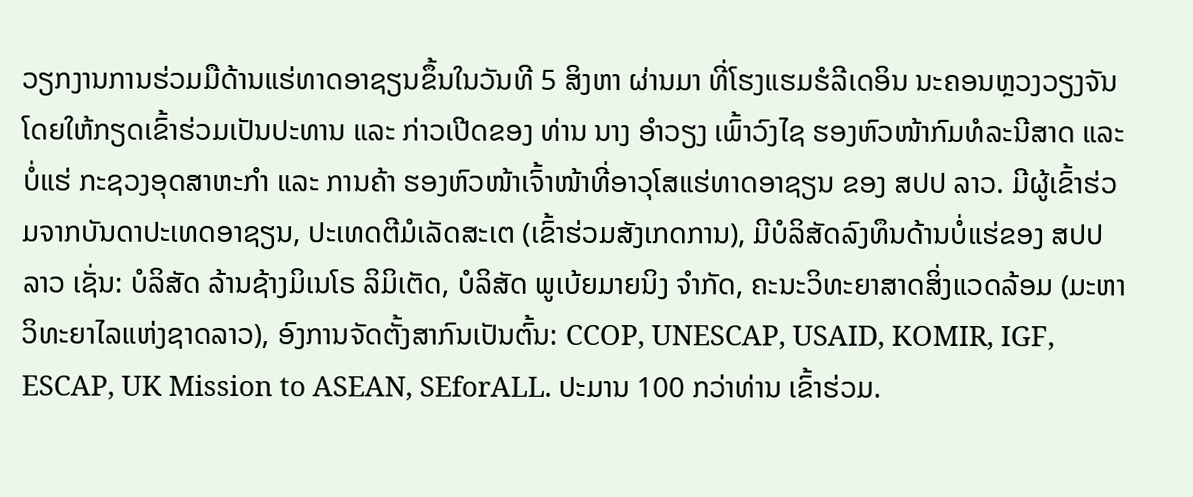ວຽກງານການຮ່ວມມືດ້ານແຮ່ທາດອາຊຽນຂຶ້ນໃນວັນທີ 5 ສິງຫາ ຜ່ານມາ ທີ່ໂຮງແຮມຮໍລີເດອິນ ນະຄອນຫຼວງວຽງຈັນ ໂດຍໃຫ້ກຽດເຂົ້າຮ່ວມເປັນປະທານ ແລະ ກ່າວເປີດຂອງ ທ່ານ ນາງ ອໍາວຽງ ເພົ້າວົງໄຊ ຮອງຫົວໜ້າກົມທໍລະນີສາດ ແລະ ບໍ່ແຮ່ ກະຊວງອຸດສາຫະກໍາ ແລະ ການຄ້າ ຮອງຫົວໜ້າເຈົ້າໜ້າທີ່ອາວຸໂສແຮ່ທາດອາຊຽນ ຂອງ ສປປ ລາວ. ມີຜູ້ເຂົ້າຮ່ວມຈາກບັນດາປະເທດອາຊຽນ, ປະເທດຕີມໍເລັດສະເຕ (ເຂົ້າຮ່ວມສັງເກດການ), ມີບໍລິສັດລົງທຶນດ້ານບໍ່ແຮ່ຂອງ ສປປ ລາວ ເຊັ່ນ: ບໍລິສັດ ລ້ານຊ້າງມິເນໂຣ ລິມິເຕັດ, ບໍລິສັດ ພູເບ້ຍມາຍນິງ ຈໍາກັດ, ຄະນະວິທະຍາສາດສິ່ງແວດລ້ອມ (ມະຫາວິທະຍາໄລແຫ່ງຊາດລາວ), ອົງການຈັດຕັ້ງສາກົນເປັນຕົ້ນ: CCOP, UNESCAP, USAID, KOMIR, IGF, ESCAP, UK Mission to ASEAN, SEforALL. ປະມານ 100 ກວ່າທ່ານ ເຂົ້າຮ່ວມ.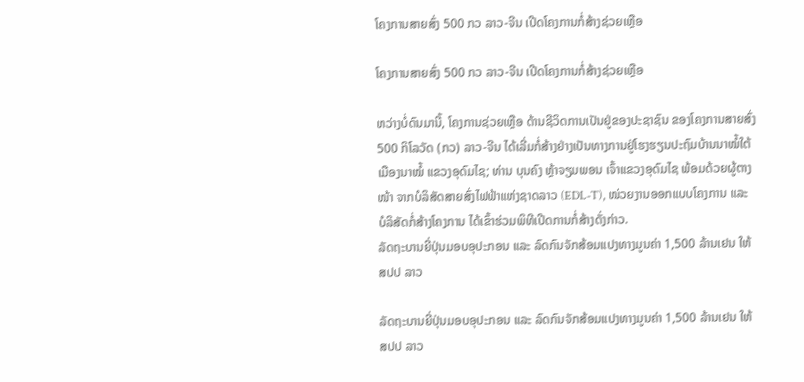ໂຄງການສາຍສົ່ງ 500 ກວ ລາວ-ຈີນ ເປີດໂຄງການກໍ່ສ້າງຊ່ວຍເຫຼືອ

ໂຄງການສາຍສົ່ງ 500 ກວ ລາວ-ຈີນ ເປີດໂຄງການກໍ່ສ້າງຊ່ວຍເຫຼືອ

ຫວ່າງບໍ່ດົນມານີ້, ໂຄງການຊ່ວຍເຫຼືອ ດ້ານຊີວິດການເປັນຢູ່ຂອງປະຊາຊົນ ຂອງໂຄງການສາຍສົ່ງ 500 ກິໂລວັດ (ກວ) ລາວ-ຈີນ ໄດ້ເລີ່ມກໍ່ສ້າງຢ່າງເປັນທາງການຢູ່ໂຮງຮຽນປະຖົມບ້ານນາໝໍ້ໃຕ້ ເມືອງນາໝໍ້ ແຂວງອຸດົມໄຊ; ທ່ານ ບຸນຄົງ ຫຼ້າຈຽມພອນ ເຈົ້າແຂວງອຸດົມໄຊ ພ້ອມດ້ວຍຜູ້ຕາງໜ້າ ຈາກບໍລິສັດສາຍສົ່ງໄຟຟ້າແຫ່ງຊາດລາວ (EDL-T), ໜ່ວຍງານອອກແບບໂຄງການ ແລະ ບໍລິສັດກໍ່ສ້າງໂຄງການ ໄດ້ເຂົ້າຮ່ວມພິທີເປີດການກໍ່ສ້າງດັ່ງກ່າວ.
ລັດຖະບານຍີ່ປຸ່ນມອບອຸປະກອນ ແລະ ລົດກົນຈັກສ້ອມແປງທາງມູນຄ່າ 1,500 ລ້ານເຢນ ໃຫ້ ສປປ ລາວ

ລັດຖະບານຍີ່ປຸ່ນມອບອຸປະກອນ ແລະ ລົດກົນຈັກສ້ອມແປງທາງມູນຄ່າ 1,500 ລ້ານເຢນ ໃຫ້ ສປປ ລາວ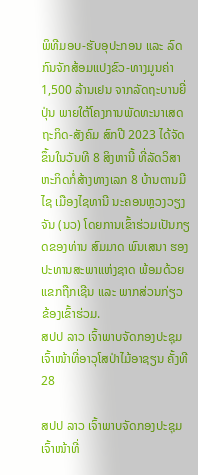ພິທີມອບ-ຮັບອຸປະກອນ ແລະ ລົດກົນຈັກສ້ອມແປງຂົວ-ທາງມູນຄ່າ 1,500 ລ້ານເຢນ ຈາກລັດຖະບານຍີ່ປຸ່ນ ພາຍໃຕ້ໂຄງການພັດທະນາເສດຖະກິດ-ສັງຄົມ ສົກປີ 2023 ໄດ້ຈັດຂຶ້ນໃນວັນທີ 8 ສິງຫານີ້ ທີ່ລັດວິສາຫະກິດກໍ່ສ້າງທາງເລກ 8 ບ້ານຕານມີໄຊ ເມືອງໄຊທານີ ນະຄອນຫຼວງວຽງຈັນ (ນວ) ໂດຍການເຂົ້າຮ່ວມເປັນກຽດຂອງທ່ານ ສົມມາດ ພົນເສນາ ຮອງປະທານສະພາແຫ່ງຊາດ ພ້ອມດ້ວຍແຂກຖືກເຊີນ ແລະ ພາກສ່ວນກ່ຽວຂ້ອງເຂົ້າຮ່ວມ.
ສປປ ລາວ ເຈົ້າພາບຈັດກອງປະຊຸມເຈົ້າໜ້າທີ່ອາວຸໂສປ່າໄມ້ອາຊຽນ ຄັ້ງທີ 28

ສປປ ລາວ ເຈົ້າພາບຈັດກອງປະຊຸມເຈົ້າໜ້າທີ່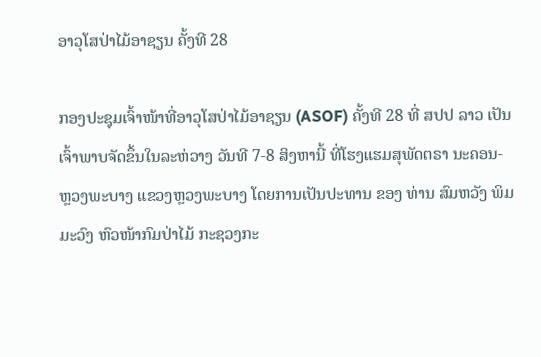ອາວຸໂສປ່າໄມ້ອາຊຽນ ຄັ້ງທີ 28

ກອງປະຊຸມເຈົ້າໜ້າທີ່ອາວຸໂສປ່າໄມ້ອາຊຽນ (ASOF) ຄັ້ງທີ 28 ທີ່ ສປປ ລາວ ເປັນເຈົ້າພາບຈັດຂຶ້ນໃນລະຫ່ວາງ ວັນທີ 7-8 ສິງຫານີ້ ທີ່ໂຮງແຮມສຸພັດຕຣາ ນະຄອນ-ຫຼວງພະບາງ ແຂວງຫຼວງພະບາງ ໂດຍການເປັນປະທານ ຂອງ ທ່ານ ສົມຫວັງ ພິມມະວົງ ຫົວໜ້າກົມປ່າໄມ້ ກະຊວງກະ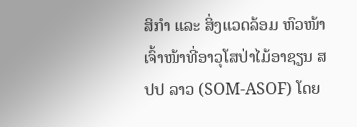ສິກໍາ ແລະ ສິ່ງແວດລ້ອມ ຫົວໜ້າເຈົ້າໜ້າທີ່ອາວຸໂສປ່າໄມ້ອາຊຽນ ສປປ ລາວ (SOM-ASOF) ໂດຍ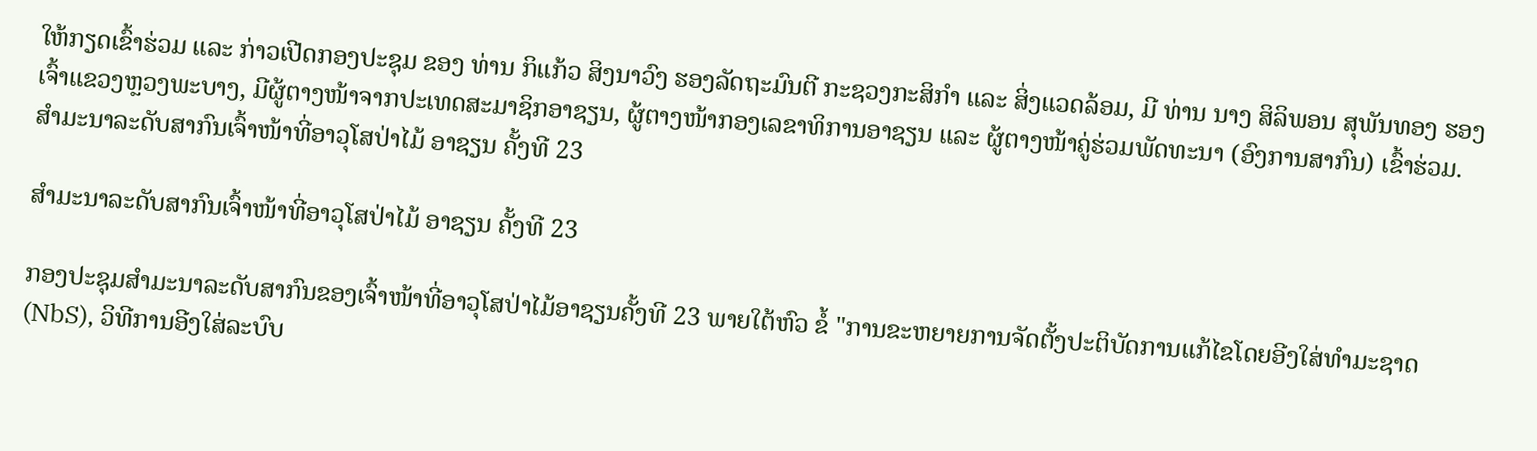ໃຫ້ກຽດເຂົ້າຮ່ວມ ແລະ ກ່າວເປີດກອງປະຊຸມ ຂອງ ທ່ານ ກິແກ້ວ ສິງນາວົງ ຮອງລັດຖະມົນຕີ ກະຊວງກະສິກຳ ແລະ ສິ່ງແວດລ້ອມ, ມີ ທ່ານ ນາງ ສິລິພອນ ສຸພັນທອງ ຮອງເຈົ້າແຂວງຫຼວງພະບາງ, ມີຜູ້ຕາງໜ້າຈາກປະເທດສະມາຊິກອາຊຽນ, ຜູ້ຕາງໜ້າກອງເລຂາທິການອາຊຽນ ແລະ ຜູ້ຕາງໜ້າຄູ່ຮ່ວມພັດທະນາ (ອົງການສາກົນ) ເຂົ້າຮ່ວມ.
ສໍາມະນາລະດັບສາກົນເຈົ້າໜ້າທີ່ອາວຸໂສປ່າໄມ້ ອາຊຽນ ຄັ້ງທີ 23

ສໍາມະນາລະດັບສາກົນເຈົ້າໜ້າທີ່ອາວຸໂສປ່າໄມ້ ອາຊຽນ ຄັ້ງທີ 23

ກອງປະຊຸມສໍາມະນາລະດັບສາກົນຂອງເຈົ້າໜ້າທີ່ອາວຸໂສປ່າໄມ້ອາຊຽນຄັ້ງທີ 23 ພາຍໃຕ້ຫົວ ຂໍ້ "ການຂະຫຍາຍການຈັດຕັ້ງປະຕິບັດການແກ້ໄຂໂດຍອີງໃສ່ທໍາມະຊາດ (NbS), ວິທີການອີງໃສ່ລະບົບ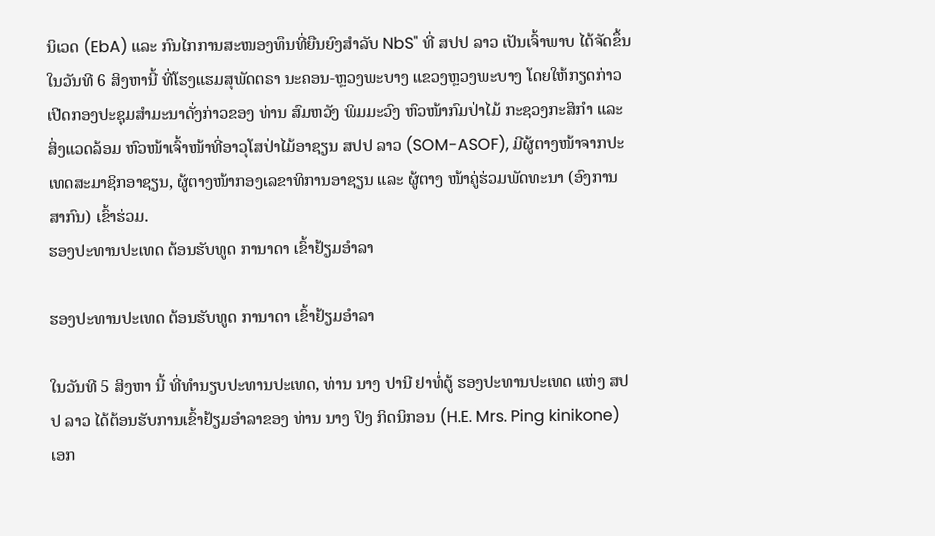ນິເວດ (EbA) ແລະ ກົນໄກການສະໜອງທຶນທີ່ຍືນຍົງສໍາລັບ NbS" ທີ່ ສປປ ລາວ ເປັນເຈົ້າພາບ ໄດ້ຈັດຂຶ້ນໃນວັນທີ 6 ສິງຫານີ້ ທີ່ໂຮງແຮມສຸພັດຕຣາ ນະຄອນ-ຫຼວງພະບາງ ແຂວງຫຼວງພະບາງ ໂດຍໃຫ້ກຽດກ່າວເປີດກອງປະຊຸມສຳມະນາດັ່ງກ່າວຂອງ ທ່ານ ສົມຫວັງ ພິມມະວົງ ຫົວໜ້າກົມປ່າໄມ້ ກະຊວງກະສິກໍາ ແລະ ສິ່ງແວດລ້ອມ ຫົວໜ້າເຈົ້າໜ້າທີ່ອາວຸໂສປ່າໄມ້ອາຊຽນ ສປປ ລາວ (SOM-ASOF), ມີຜູ້ຕາງໜ້າຈາກປະເທດສະມາຊິກອາຊຽນ, ຜູ້ຕາງໜ້າກອງເລຂາທິການອາຊຽນ ແລະ ຜູ້ຕາງ ໜ້າຄູ່ຮ່ວມພັດທະນາ (ອົງການສາກົນ) ເຂົ້າຮ່ວມ.
ຮອງປະທານປະເທດ ຕ້ອນຮັບທູດ ການາດາ ເຂົ້າຢ້ຽມອຳລາ

ຮອງປະທານປະເທດ ຕ້ອນຮັບທູດ ການາດາ ເຂົ້າຢ້ຽມອຳລາ

ໃນວັນທີ 5 ສິງຫາ ນີ້ ທີ່ທຳນຽບປະທານປະເທດ, ທ່ານ ນາງ ປານີ ຢາທໍ່ຕູ້ ຮອງປະທານປະເທດ ແຫ່ງ ສປປ ລາວ ໄດ້ຕ້ອນຮັບການເຂົ້າຢ້ຽມອຳລາຂອງ ທ່ານ ນາງ ປິງ ກິດນິກອນ (H.E. Mrs. Ping kinikone) ເອກ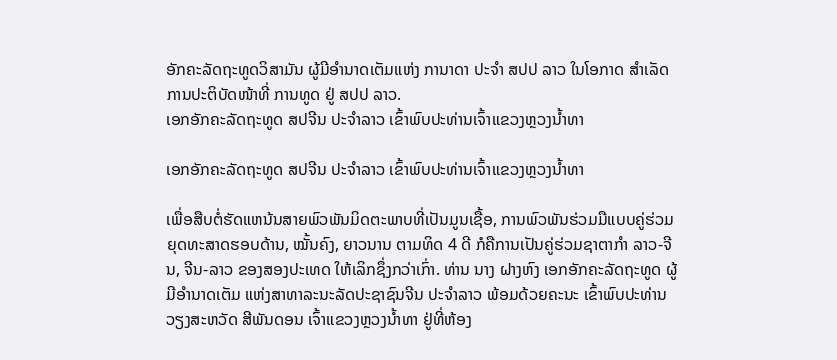ອັກຄະລັດຖະທູດວິສາມັນ ຜູ້ມີອຳນາດເຕັມແຫ່ງ ການາດາ ປະຈຳ ສປປ ລາວ ໃນໂອກາດ ສຳເລັດການປະຕິບັດໜ້າທີ່ ການທູດ ຢູ່ ສປປ ລາວ.
ເອກອັກຄະລັດຖະທູດ ສປຈີນ ປະຈຳລາວ ເຂົ້າພົບປະທ່ານເຈົ້າແຂວງຫຼວງນໍ້າທາ

ເອກອັກຄະລັດຖະທູດ ສປຈີນ ປະຈຳລາວ ເຂົ້າພົບປະທ່ານເຈົ້າແຂວງຫຼວງນໍ້າທາ

ເພື່ອສືບຕໍ່ຮັດແຫນ້ນສາຍພົວພັນມິດຕະພາບທີ່ເປັນມູນເຊື້ອ, ການພົວພັນຮ່ວມມືແບບຄູ່ຮ່ວມຍຸດທະສາດຮອບດ້ານ, ໝັ້ນຄົງ, ຍາວນານ ຕາມທິດ 4 ດີ ກໍຄືການເປັນຄູ່ຮ່ວມຊາຕາກຳ ລາວ-ຈີນ, ຈີນ-ລາວ ຂອງສອງປະເທດ ໃຫ້ເລິກຊຶ່ງກວ່າເກົ່າ. ທ່ານ ນາງ ຝາງຫົງ ເອກອັກຄະລັດຖະທູດ ຜູ້ມີອຳນາດເຕັມ ແຫ່ງສາທາລະນະລັດປະຊາຊົນຈີນ ປະຈຳລາວ ພ້ອມດ້ວຍຄະນະ ເຂົ້າພົບປະທ່ານ ວຽງສະຫວັດ ສີພັນດອນ ເຈົ້າແຂວງຫຼວງນໍ້າທາ ຢູ່ທີ່ຫ້ອງ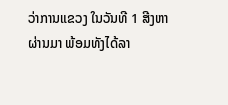ວ່າການແຂວງ ໃນວັນທີ 1 ສີງຫາຜ່ານມາ ພ້ອມທັງໄດ້ລາ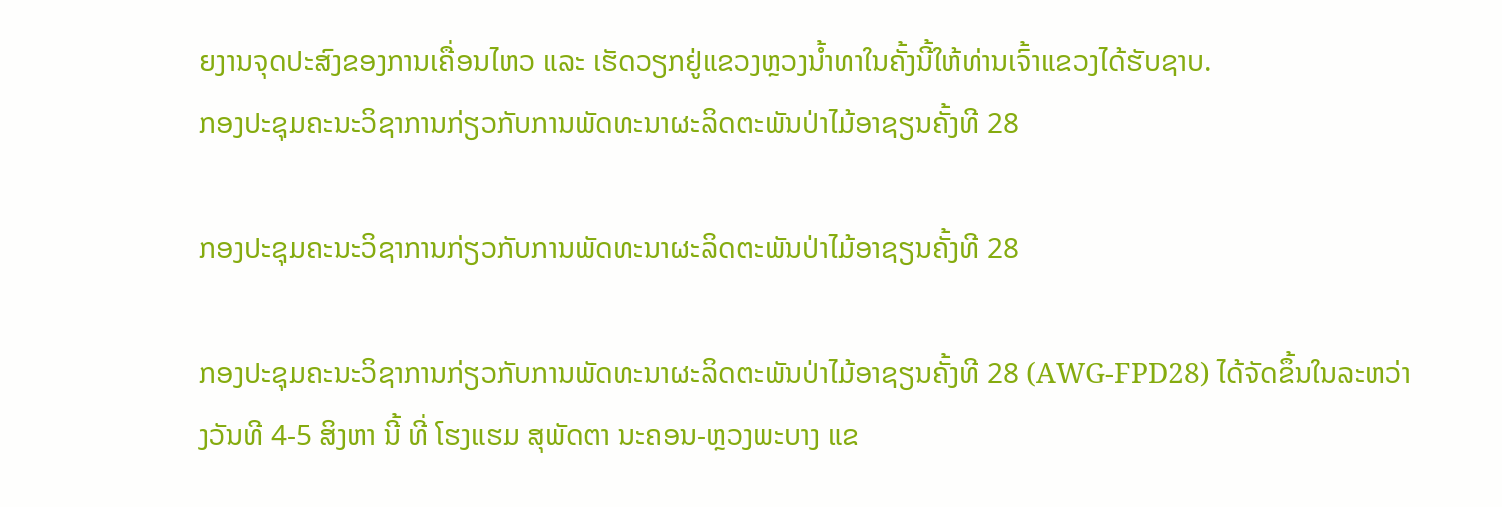ຍງານຈຸດປະສົງຂອງການເຄື່ອນໄຫວ ແລະ ເຮັດວຽກຢູ່ແຂວງຫຼວງນໍ້າທາໃນຄັ້ງນີ້ໃຫ້ທ່ານເຈົ້າແຂວງໄດ້ຮັບຊາບ.
ກອງປະຊຸມຄະນະວິຊາການກ່ຽວກັບການພັດທະນາຜະລິດຕະພັນປ່າໄມ້ອາຊຽນຄັ້ງທີ 28

ກອງປະຊຸມຄະນະວິຊາການກ່ຽວກັບການພັດທະນາຜະລິດຕະພັນປ່າໄມ້ອາຊຽນຄັ້ງທີ 28

ກອງປະຊຸມຄະນະວິຊາການກ່ຽວກັບການພັດທະນາຜະລິດຕະພັນປ່າໄມ້ອາຊຽນຄັ້ງທີ 28 (AWG-FPD28) ໄດ້ຈັດຂຶ້ນໃນລະຫວ່າງວັນທີ 4-5 ສິງຫາ ນີ້ ທີ່ ໂຮງແຮມ ສຸພັດຕາ ນະຄອນ-ຫຼວງພະບາງ ແຂ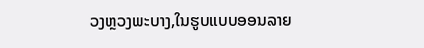ວງຫຼວງພະບາງ,ໃນຮູບແບບອອນລາຍ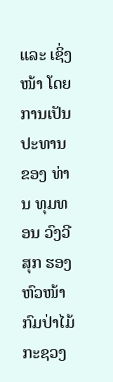ແລະ ເຊິ່ງໜ້າ ໂດຍການເປັນປະທານ ຂອງ ທ່ານ ທຸມທອນ ວົງວີສຸກ ຮອງຫົວໜ້າກົມປ່າໄມ້ ກະຊວງ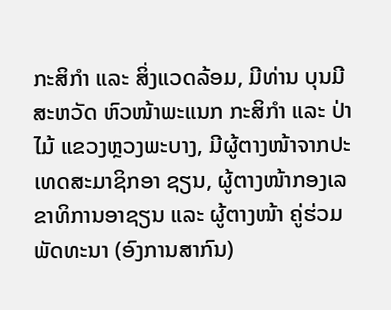ກະສິກຳ ແລະ ສິ່ງແວດລ້ອມ, ມີທ່ານ ບຸນມີ ສະຫວັດ ຫົວໜ້າພະແນກ ກະສິກໍາ ແລະ ປ່າໄມ້ ແຂວງຫຼວງພະບາງ, ມີຜູ້ຕາງໜ້າຈາກປະເທດສະມາຊິກອາ ຊຽນ, ຜູ້ຕາງໜ້າກອງເລຂາທິການອາຊຽນ ແລະ ຜູ້ຕາງໜ້າ ຄູ່ຮ່ວມພັດທະນາ (ອົງການສາກົນ)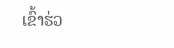ເຂົ້າຮ່ວ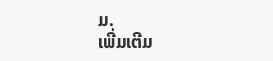ມ.
ເພີ່ມເຕີມ